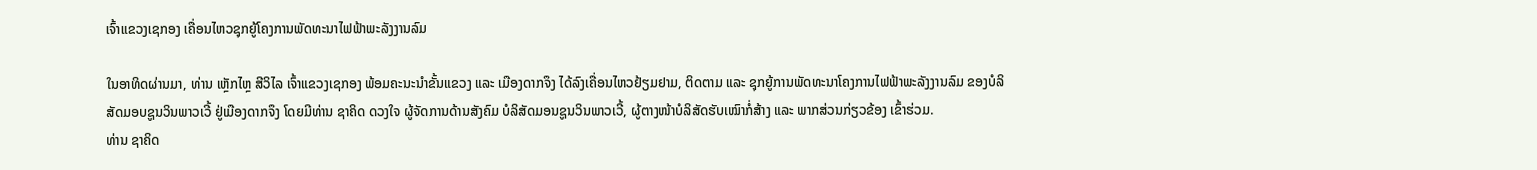ເຈົ້າແຂວງເຊກອງ ເຄື່ອນໄຫວຊຸກຍູ້ໂຄງການພັດທະນາໄຟຟ້າພະລັງງານລົມ

ໃນອາທິດຜ່ານມາ, ທ່ານ ເຫຼັກໄຫຼ ສີວິໄລ ເຈົ້າແຂວງເຊກອງ ພ້ອມຄະນະນໍາຂັ້ນແຂວງ ແລະ ເມືອງດາກຈຶງ ໄດ້ລົງເຄື່ອນໄຫວຢ້ຽມຢາມ, ຕິດຕາມ ແລະ ຊຸກຍູ້ການພັດທະນາໂຄງການໄຟຟ້າພະລັງງານລົມ ຂອງບໍລິສັດມອບຊູນວິນພາວເວີ້ ຢູ່ເມືອງດາກຈຶງ ໂດຍມີທ່ານ ຊາຄິດ ດວງໃຈ ຜູ້ຈັດການດ້ານສັງຄົມ ບໍລິສັດມອນຊູນວິນພາວເວີ້, ຜູ້ຕາງໜ້າບໍລິສັດຮັບເໝົາກໍ່ສ້າງ ແລະ ພາກສ່ວນກ່ຽວຂ້ອງ ເຂົ້າຮ່ວມ.
ທ່ານ ຊາຄິດ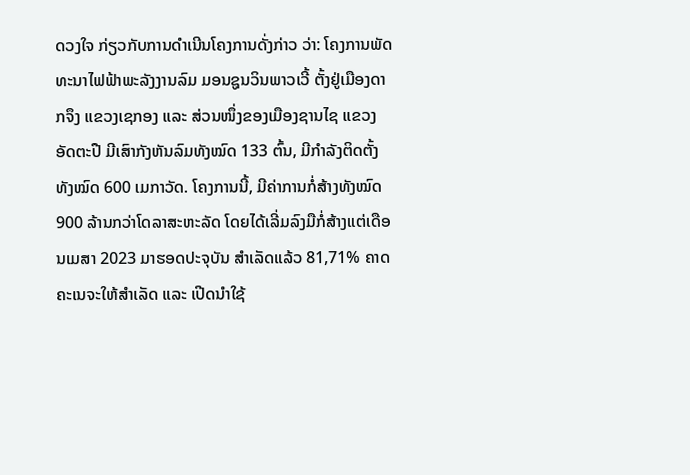ດວງໃຈ ກ່ຽວກັບການດໍາເນີນໂຄງການດັ່ງກ່າວ ວ່າ: ໂຄງການພັດທະນາໄຟຟ້າພະລັງງານລົມ ມອນຊູນວິນພາວເວີ້ ຕັ້ງຢູ່ເມືອງດາກຈຶງ ແຂວງເຊກອງ ແລະ ສ່ວນໜຶ່ງຂອງເມືອງຊານໄຊ ແຂວງອັດຕະປື ມີເສົາກັງຫັນລົມທັງໝົດ 133 ຕົ້ນ, ມີກໍາລັງຕິດຕັ້ງທັງໝົດ 600 ເມກາວັດ. ໂຄງການນີ້, ມີຄ່າການກໍ່ສ້າງທັງໝົດ 900 ລ້ານກວ່າໂດລາສະຫະລັດ ໂດຍໄດ້ເລີ່ມລົງມືກໍ່ສ້າງແຕ່ເດືອນເມສາ 2023 ມາຮອດປະຈຸບັນ ສໍາເລັດແລ້ວ 81,71% ຄາດຄະເນຈະໃຫ້ສໍາເລັດ ແລະ ເປີດນໍາໃຊ້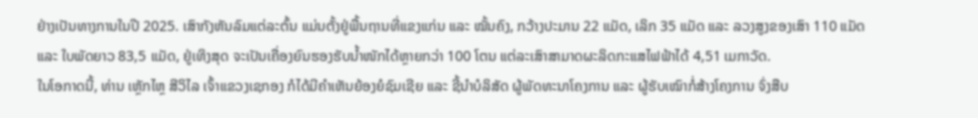ຢ່າງເປັນທາງການໃນປີ 2025. ເສົາກັງຫັນລົມແຕ່ລະຕົ້ນ ແມ່ນຕັ້ງຢູ່ພື້ນຖານທີ່ແຂງແກ່ນ ແລະ ໝັ້ນຄົງ, ກວ້າງປະມານ 22 ແມັດ, ເລິກ 35 ແມັດ ແລະ ລວງສູງຂອງເສົາ 110 ແມັດ ແລະ ໃບພັດຍາວ 83,5 ແມັດ, ຢູ່ເທິງສຸດ ຈະເປັນເຄື່ອງຍົນຮອງຮັບນໍ້າໜັກໄດ້ຫຼາຍກວ່າ 100 ໂຕນ ແຕ່ລະເສົາສາມາດຜະລິດກະແສໄຟຟ້າໄດ້ 4,51 ເມກາວັດ.
ໃນໂອກາດນີ້, ທ່ານ ເຫຼັກໄຫຼ ສີວິໄລ ເຈົ້າແຂວງເຊກອງ ກໍໄດ້ມີຄໍາເຫັນຍ້ອງຍໍຊົມເຊີຍ ແລະ ຊີ້ນໍາບໍລິສັດ ຜູ້ພັດທະນາໂຄງການ ແລະ ຜູ້ຮັບເໝົາກໍ່ສ້າງໂຄງການ ຈົ່ງສືບ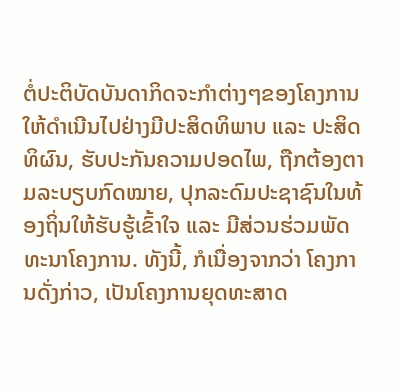ຕໍ່ປະຕິບັດບັນດາກິດຈະກໍາຕ່າງໆຂອງໂຄງການໃຫ້ດໍາເນີນໄປຢ່າງມີປະສິດທິພາບ ແລະ ປະສິດທິຜົນ, ຮັບປະກັນຄວາມປອດໄພ, ຖືກຕ້ອງຕາມລະບຽບກົດໝາຍ, ປຸກລະດົມປະຊາຊົນໃນທ້ອງຖິ່ນໃຫ້ຮັບຮູ້ເຂົ້າໃຈ ແລະ ມີສ່ວນຮ່ວມພັດທະນາໂຄງການ. ທັງນີ້, ກໍເນື່ອງຈາກວ່າ ໂຄງການດັ່ງກ່າວ, ເປັນໂຄງການຍຸດທະສາດ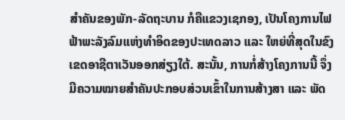ສໍາຄັນຂອງພັກ-ລັດຖະບານ ກໍຄືແຂວງເຊກອງ, ເປັນໂຄງການໄຟຟ້າພະລັງລົມແຫ່ງທໍາອິດຂອງປະເທດລາວ ແລະ ໃຫຍ່ທີ່ສຸດໃນຂົງເຂດອາຊີຕາເວັນອອກສ່ຽງໃຕ້. ສະນັ້ນ, ການກໍ່ສ້າງໂຄງການນີ້ ຈຶ່ງມີຄວາມໝາຍສໍາຄັນປະກອບສ່ວນເຂົ້າໃນການສ້າງສາ ແລະ ພັດ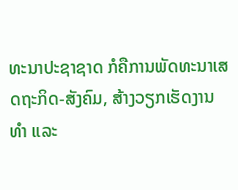ທະນາປະຊາຊາດ ກໍຄືການພັດທະນາເສດຖະກິດ-ສັງຄົມ, ສ້າງວຽກເຮັດງານທໍາ ແລະ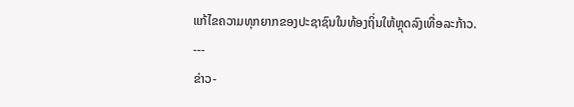ແກ້ໄຂຄວາມທຸກຍາກຂອງປະຊາຊົນໃນທ້ອງຖິ່ນໃຫ້ຫຼຸດລົງເທື່ອລະກ້າວ.
---
ຂ່າວ-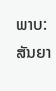ພາບ: ສັນຍາ